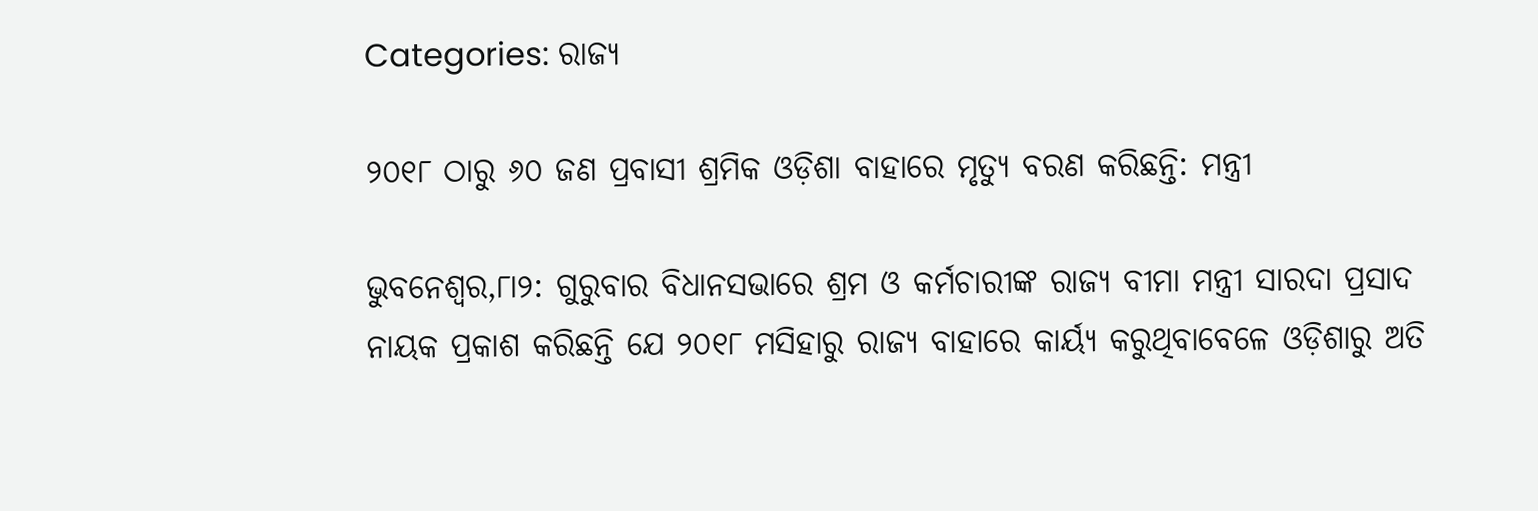Categories: ରାଜ୍ୟ

୨୦୧୮ ଠାରୁ ୬୦ ଜଣ ପ୍ରବାସୀ ଶ୍ରମିକ ଓଡ଼ିଶା ବାହାରେ ମୃତ୍ୟୁ ବରଣ କରିଛନ୍ତି: ମନ୍ତ୍ରୀ

ଭୁବନେଶ୍ୱର,୮ା୨: ଗୁରୁବାର ବିଧାନସଭାରେ ଶ୍ରମ ଓ କର୍ମଚାରୀଙ୍କ ରାଜ୍ୟ ବୀମା ମନ୍ତ୍ରୀ ସାରଦା ପ୍ରସାଦ ନାୟକ ପ୍ରକାଶ କରିଛନ୍ତି ଯେ ୨୦୧୮ ମସିହାରୁ ରାଜ୍ୟ ବାହାରେ କାର୍ୟ୍ୟ କରୁଥିବାବେଳେ ଓଡ଼ିଶାରୁ ଅତି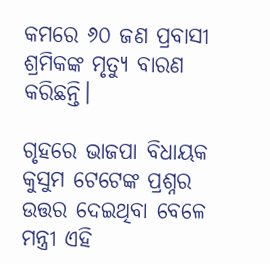କମରେ ୬୦ ଜଣ ପ୍ରବାସୀ ଶ୍ରମିକଙ୍କ ମୃତ୍ୟୁ ବାରଣ କରିଛନ୍ତି।

ଗୃହରେ ଭାଜପା ବିଧାୟକ କୁସୁମ ଟେଟେଙ୍କ ପ୍ରଶ୍ନର ଉତ୍ତର ଦେଇଥିବା ବେଳେ ମନ୍ତ୍ରୀ ଏହି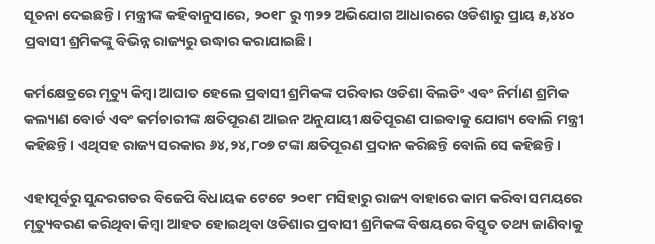ସୂଚନା ଦେଇଛନ୍ତି। ମନ୍ତ୍ରୀଙ୍କ କହିବାନୁସାରେ, ୨୦୧୮ ରୁ ୩୨୨ ଅଭିଯୋଗ ଆଧାରରେ ଓଡିଶାରୁ ପ୍ରାୟ ୫,୪୪୦ ପ୍ରବାସୀ ଶ୍ରମିକଙ୍କୁ ବିଭିନ୍ନ ରାଜ୍ୟରୁ ଉଦ୍ଧାର କରାଯାଇଛି।

କର୍ମକ୍ଷେତ୍ରରେ ମୃତ୍ୟୁ କିମ୍ବା ଆଘାତ ହେଲେ ପ୍ରବାସୀ ଶ୍ରମିକଙ୍କ ପରିବାର ଓଡିଶା ବିଲଡିଂ ଏବଂ ନିର୍ମାଣ ଶ୍ରମିକ କଲ୍ୟାଣ ବୋର୍ଡ ଏବଂ କର୍ମଚାରୀଙ୍କ କ୍ଷତିପୂରଣ ଆଇନ ଅନୁଯାୟୀ କ୍ଷତିପୂରଣ ପାଇବାକୁ ଯୋଗ୍ୟ ବୋଲି ମନ୍ତ୍ରୀ କହିଛନ୍ତି। ଏଥିସହ ରାଜ୍ୟ ସରକାର ୬୪,୨୪,୮୦୭ ଟଙ୍କା କ୍ଷତିପୂରଣ ପ୍ରଦାନ କରିଛନ୍ତି ବୋଲି ସେ କହିଛନ୍ତି।

ଏହାପୂର୍ବରୁ ସୁନ୍ଦରଗଡର ବିଜେପି ବିଧାୟକ ଟେଟେ ୨୦୧୮ ମସିହାରୁ ରାଜ୍ୟ ବାହାରେ କାମ କରିବା ସମୟରେ ମୃତ୍ୟୁବରଣ କରିଥିବା କିମ୍ବା ଆହତ ହୋଇଥିବା ଓଡିଶାର ପ୍ରବାସୀ ଶ୍ରମିକଙ୍କ ବିଷୟରେ ବିସ୍ତୃତ ତଥ୍ୟ ଜାଣିବାକୁ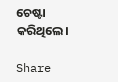ଚେଷ୍ଟା କରିଥିଲେ।

Share